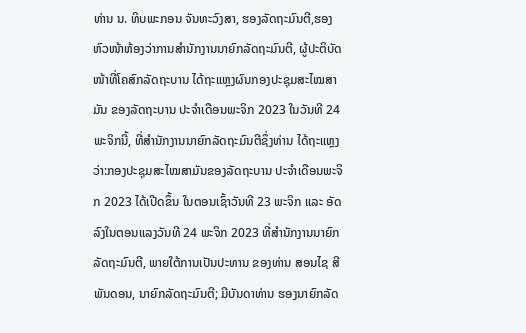ທ່ານ ນ. ທິບພະກອນ ຈັນທະວົງສາ, ຮອງລັດຖະມົນຕີ,ຮອງຫົວໜ້າຫ້ອງວ່າການສຳນັກງານນາຍົກລັດຖະມົນຕີ, ຜູ້ປະຕິບັດໜ້າທີ່ໂຄສົກລັດຖະບານ ໄດ້ຖະແຫຼງຜົນກອງປະຊຸມສະໄໝສາມັນ ຂອງລັດຖະບານ ປະຈໍາເດືອນພະຈິກ 2023 ໃນວັນທີ 24 ພະຈິກນີ້, ທີ່ສຳນັກງານນາຍົກລັດຖະມົນຕີຊຶ່ງທ່ານ ໄດ້ຖະແຫຼງວ່າ:ກອງປະຊຸມສະໄໝສາມັນຂອງລັດຖະບານ ປະຈຳເດືອນພະຈິກ 2023 ໄດ້ເປີດຂຶ້ນ ໃນຕອນເຊົ້າວັນທີ 23 ພະຈິກ ແລະ ອັດລົງໃນຕອນແລງວັນທີ 24 ພະຈິກ 2023 ທີ່ສຳນັກງານນາຍົກລັດຖະມົນຕີ, ພາຍໃຕ້ການເປັນປະທານ ຂອງທ່ານ ສອນໄຊ ສີພັນດອນ, ນາຍົກລັດຖະມົນຕີ; ມີບັນດາທ່ານ ຮອງນາຍົກລັດ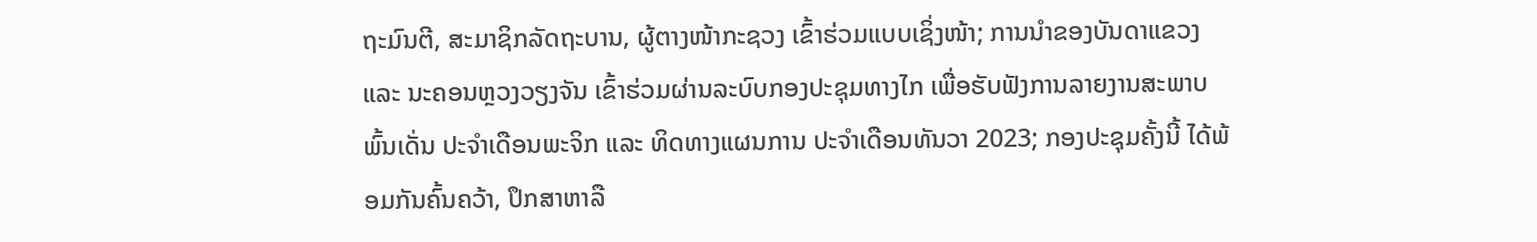ຖະມົນຕີ, ສະມາຊິກລັດຖະບານ, ຜູ້ຕາງໜ້າກະຊວງ ເຂົ້າຮ່ວມແບບເຊິ່ງໜ້າ; ການນໍາຂອງບັນດາແຂວງ ແລະ ນະຄອນຫຼວງວຽງຈັນ ເຂົ້າຮ່ວມຜ່ານລະບົບກອງປະຊຸມທາງໄກ ເພື່ອຮັບຟັງການລາຍງານສະພາບພົ້ນເດັ່ນ ປະຈຳເດືອນພະຈິກ ແລະ ທິດທາງແຜນການ ປະຈຳເດືອນທັນວາ 2023; ກອງປະຊຸມຄັ້ງນີ້ ໄດ້ພ້ອມກັນຄົ້ນຄວ້າ, ປຶກສາຫາລື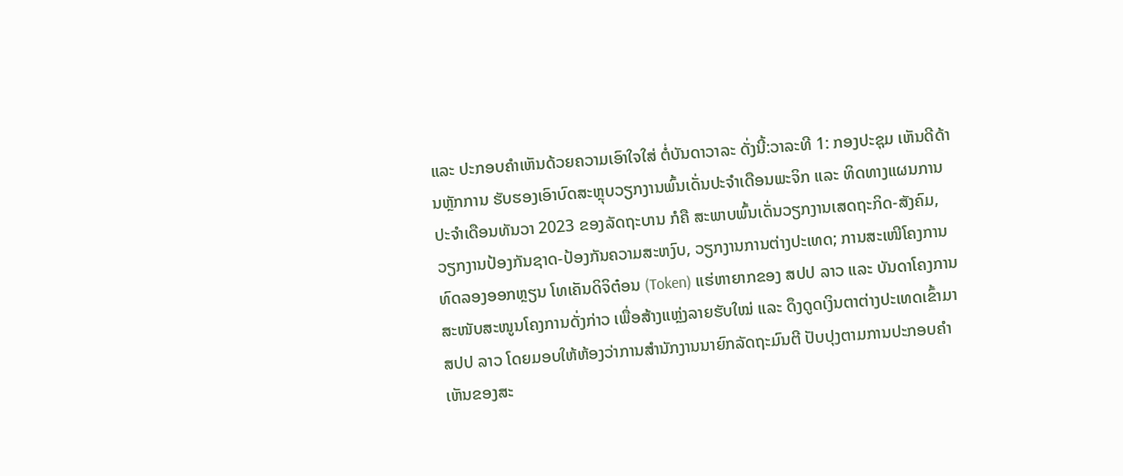ແລະ ປະກອບຄຳເຫັນດ້ວຍຄວາມເອົາໃຈໃສ່ ຕໍ່ບັນດາວາລະ ດັ່ງນີ້:ວາລະທີ 1: ກອງປະຊຸມ ເຫັນດີດ້ານຫຼັກການ ຮັບຮອງເອົາບົດສະຫຼຸບວຽກງານພົ້ນເດັ່ນປະຈຳເດືອນພະຈິກ ແລະ ທິດທາງແຜນການ ປະຈຳເດືອນທັນວາ 2023 ຂອງລັດຖະບານ ກໍຄື ສະພາບພົ້ນເດັ່ນວຽກງານເສດຖະກິດ-ສັງຄົມ, ວຽກງານປ້ອງກັນຊາດ-ປ້ອງກັນຄວາມສະຫງົບ, ວຽກງານການຕ່າງປະເທດ; ການສະເໜີໂຄງການທົດລອງອອກຫຼຽນ ໂທເຄັນດິຈິຕ໋ອນ (Token) ແຮ່ຫາຍາກຂອງ ສປປ ລາວ ແລະ ບັນດາໂຄງການສະໜັບສະໜູນໂຄງການດັ່ງກ່າວ ເພື່ອສ້າງແຫຼ່ງລາຍຮັບໃໝ່ ແລະ ດຶງດູດເງິນຕາຕ່າງປະເທດເຂົ້າມາ ສປປ ລາວ ໂດຍມອບໃຫ້ຫ້ອງວ່າການສໍານັກງານນາຍົກລັດຖະມົນຕີ ປັບປຸງຕາມການປະກອບຄຳເຫັນຂອງສະ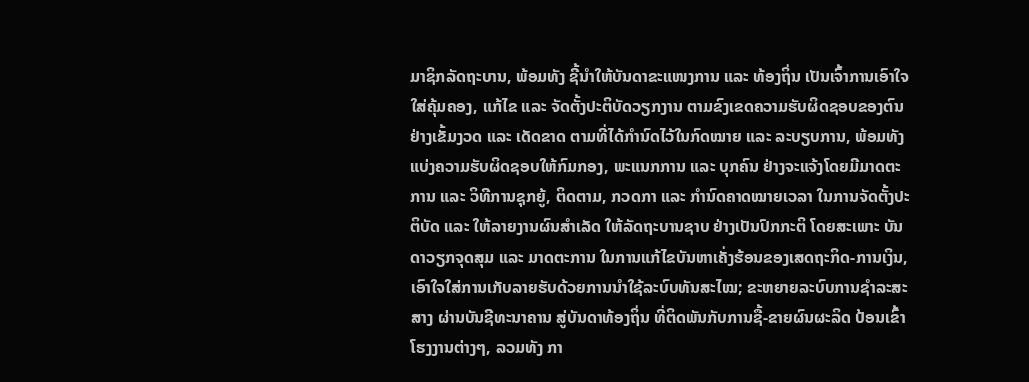ມາຊິກລັດຖະບານ, ພ້ອມທັງ ຊີ້ນຳໃຫ້ບັນດາຂະແໜງການ ແລະ ທ້ອງຖິ່ນ ເປັນເຈົ້າການເອົາໃຈໃສ່ຄຸ້ມຄອງ, ແກ້ໄຂ ແລະ ຈັດຕັ້ງປະຕິບັດວຽກງານ ຕາມຂົງເຂດຄວາມຮັບຜິດຊອບຂອງຕົນ ຢ່າງເຂັ້ມງວດ ແລະ ເດັດຂາດ ຕາມທີ່ໄດ້ກໍານົດໄວ້ໃນກົດໝາຍ ແລະ ລະບຽບການ, ພ້ອມທັງແບ່ງຄວາມຮັບຜິດຊອບໃຫ້ກົມກອງ, ພະແນກການ ແລະ ບຸກຄົນ ຢ່າງຈະແຈ້ງໂດຍມີມາດຕະການ ແລະ ວິທີການຊຸກຍູ້, ຕິດຕາມ, ກວດກາ ແລະ ກໍານົດຄາດໝາຍເວລາ ໃນການຈັດຕັ້ງປະຕິບັດ ແລະ ໃຫ້ລາຍງານຜົນສໍາເລັດ ໃຫ້ລັດຖະບານຊາບ ຢ່າງເປັນປົກກະຕິ ໂດຍສະເພາະ ບັນດາວຽກຈຸດສຸມ ແລະ ມາດຕະການ ໃນການແກ້ໄຂບັນຫາເຄັ່ງຮ້ອນຂອງເສດຖະກິດ-ການເງິນ, ເອົາໃຈໃສ່ການເກັບລາຍຮັບດ້ວຍການນຳໃຊ້ລະບົບທັນສະໄໝ; ຂະຫຍາຍລະບົບການຊໍາລະສະສາງ ຜ່ານບັນຊີທະນາຄານ ສູ່ບັນດາທ້ອງຖິ່ນ ທີ່ຕິດພັນກັບການຊື້-ຂາຍຜົນຜະລິດ ປ້ອນເຂົ້າໂຮງງານຕ່າງໆ, ລວມທັງ ກາ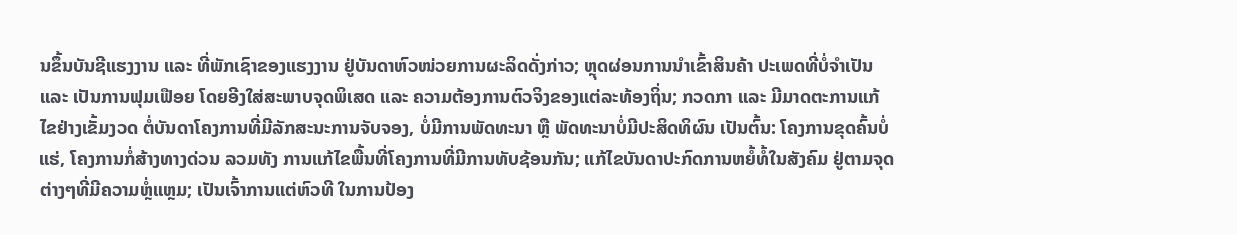ນຂຶ້ນບັນຊີແຮງງານ ແລະ ທີ່ພັກເຊົາຂອງແຮງງານ ຢູ່ບັນດາຫົວໜ່ວຍການຜະລິດດັ່ງກ່າວ; ຫຼຸດຜ່ອນການນໍາເຂົ້າສິນຄ້າ ປະເພດທີ່ບໍ່ຈໍາເປັນ ແລະ ເປັນການຟຸມເຟືອຍ ໂດຍອີງໃສ່ສະພາບຈຸດພິເສດ ແລະ ຄວາມຕ້ອງການຕົວຈິງຂອງແຕ່ລະທ້ອງຖິ່ນ; ກວດກາ ແລະ ມີມາດຕະການແກ້ໄຂຢ່າງເຂັ້ມງວດ ຕໍ່ບັນດາໂຄງການທີ່ມີລັກສະນະການຈັບຈອງ, ບໍ່ມີການພັດທະນາ ຫຼື ພັດທະນາບໍ່ມີປະສິດທິຜົນ ເປັນຕົ້ນ: ໂຄງການຂຸດຄົ້ນບໍ່ແຮ່, ໂຄງການກໍ່ສ້າງທາງດ່ວນ ລວມທັງ ການແກ້ໄຂພື້ນທີ່ໂຄງການທີ່ມີການທັບຊ້ອນກັນ; ແກ້ໄຂບັນດາປະກົດການຫຍໍ້ທໍ້ໃນສັງຄົມ ຢູ່ຕາມຈຸດຕ່າງໆທີ່ມີຄວາມຫຼໍ່ແຫຼມ; ເປັນເຈົ້າການແຕ່ຫົວທີ ໃນການປ້ອງ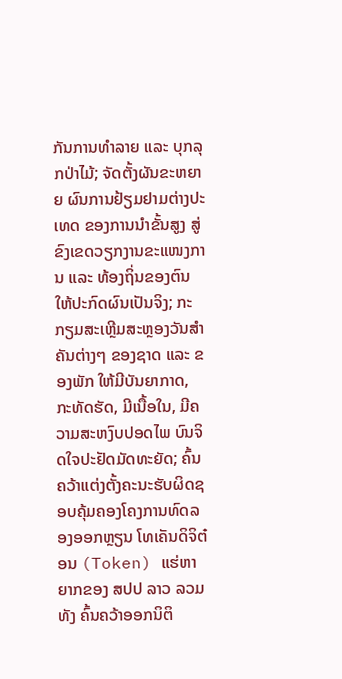ກັນການທຳລາຍ ແລະ ບຸກລຸກປ່າໄມ້; ຈັດຕັ້ງຜັນຂະຫຍາຍ ຜົນການຢ້ຽມຢາມຕ່າງປະເທດ ຂອງການນຳຂັ້ນສູງ ສູ່ຂົງເຂດວຽກງານຂະແໜງການ ແລະ ທ້ອງຖິ່ນຂອງຕົນ ໃຫ້ປະກົດຜົນເປັນຈິງ; ກະກຽມສະເຫຼີມສະຫຼອງວັນສຳຄັນຕ່າງໆ ຂອງຊາດ ແລະ ຂອງພັກ ໃຫ້ມີບັນຍາກາດ, ກະທັດຮັດ, ມີເນື້ອໃນ, ມີຄວາມສະຫງົບປອດໄພ ບົນຈິດໃຈປະຢັດມັດທະຍັດ; ຄົ້ນຄວ້າແຕ່ງຕັ້ງຄະນະຮັບຜິດຊອບຄຸ້ມຄອງໂຄງການທົດລອງອອກຫຼຽນ ໂທເຄັນດິຈິຕ໋ອນ (Token) ແຮ່ຫາຍາກຂອງ ສປປ ລາວ ລວມທັງ ຄົ້ນຄວ້າອອກນິຕິ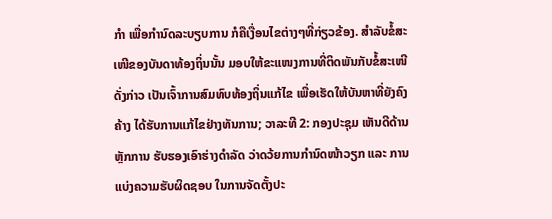ກໍາ ເພື່ອກໍານົດລະບຽບການ ກໍຄືເງື່ອນໄຂຕ່າງໆທີ່ກ່ຽວຂ້ອງ. ສໍາລັບຂໍ້ສະເໜີຂອງບັນດາທ້ອງຖິ່ນນັ້ນ ມອບໃຫ້ຂະແໜງການທີ່ຕິດພັນກັບຂໍ້ສະເໜີດັ່ງກ່າວ ເປັນເຈົ້າການສົມທົບທ້ອງຖິ່ນແກ້ໄຂ ເພື່ອເຮັດໃຫ້ບັນຫາທີ່ຍັງຄົງຄ້າງ ໄດ້ຮັບການແກ້ໄຂຢ່າງທັນການ; ວາລະທີ 2: ກອງປະຊຸມ ເຫັນດີດ້ານຫຼັກການ ຮັບຮອງເອົາຮ່າງດຳລັດ ວ່າດວ້ຍການກຳນົດໜ້າວຽກ ແລະ ການແບ່ງຄວາມຮັບຜິດຊອບ ໃນການຈັດຕັ້ງປະ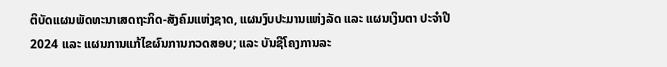ຕິບັດແຜນພັດທະນາເສດຖະກິດ-ສັງຄົມແຫ່ງຊາດ, ແຜນງົບປະມານແຫ່ງລັດ ແລະ ແຜນເງິນຕາ ປະຈຳປີ 2024 ແລະ ແຜນການແກ້ໄຂຜົນການກວດສອບ; ແລະ ບັນຊີໂຄງການລະ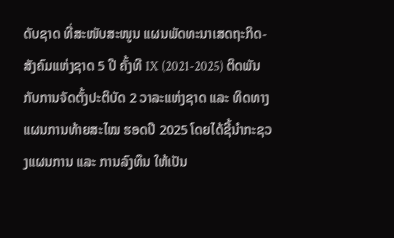ດັບຊາດ ທີ່ສະໜັບສະໜູນ ແຜນພັດທະນາເສດຖະກິດ-ສັງຄົມແຫ່ງຊາດ 5 ປີ ຄັ້ງທີ IX (2021-2025) ຕິດພັນກັບການຈັດຕັ້ງປະຕິບັດ 2 ວາລະແຫ່ງຊາດ ແລະ ທິດທາງແຜນການທ້າຍສະໄໝ ຮອດປີ 2025 ໂດຍໄດ້ຊີ້ນໍາກະຊວງແຜນການ ແລະ ການລົງທຶນ ໃຫ້ເປັນ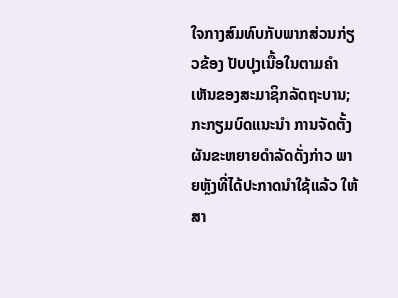ໃຈກາງສົມທົບກັບພາກສ່ວນກ່ຽວຂ້ອງ ປັບປຸງເນື້ອໃນຕາມຄຳເຫັນຂອງສະມາຊິກລັດຖະບານ; ກະກຽມບົດແນະນຳ ການຈັດຕັ້ງຜັນຂະຫຍາຍດຳລັດດັ່ງກ່າວ ພາຍຫຼັງທີ່ໄດ້ປະກາດນຳໃຊ້ແລ້ວ ໃຫ້ສາ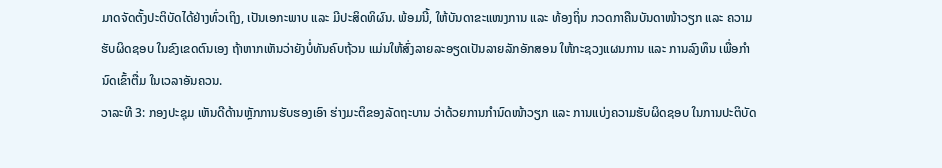ມາດຈັດຕັ້ງປະຕິບັດໄດ້ຢ່າງທົ່ວເຖິງ, ເປັນເອກະພາບ ແລະ ມີປະສິດທິຜົນ. ພ້ອມນີ້, ໃຫ້ບັນດາຂະແໜງການ ແລະ ທ້ອງຖິ່ນ ກວດກາຄືນບັນດາໜ້າວຽກ ແລະ ຄວາມຮັບຜິດຊອບ ໃນຂົງເຂດຕົນເອງ ຖ້າຫາກເຫັນວ່າຍັງບໍ່ທັນຄົບຖ້ວນ ແມ່ນໃຫ້ສົ່ງລາຍລະອຽດເປັນລາຍລັກອັກສອນ ໃຫ້ກະຊວງແຜນການ ແລະ ການລົງທຶນ ເພື່ອກຳນົດເຂົ້າຕື່ມ ໃນເວລາອັນຄວນ.
ວາລະທີ 3: ກອງປະຊຸມ ເຫັນດີດ້ານຫຼັກການຮັບຮອງເອົາ ຮ່າງມະຕິຂອງລັດຖະບານ ວ່າດ້ວຍການກຳນົດໜ້າວຽກ ແລະ ການແບ່ງຄວາມຮັບຜິດຊອບ ໃນການປະຕິບັດ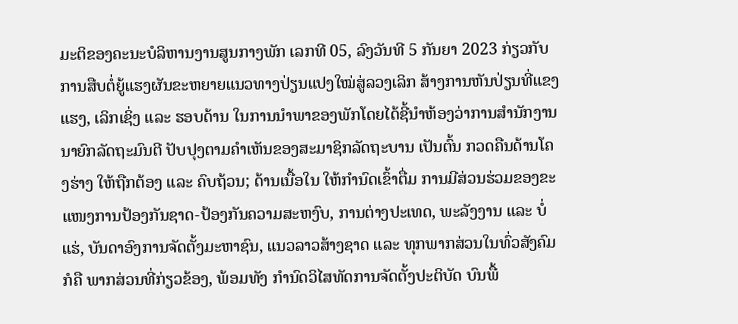ມະຕິຂອງຄະນະບໍລິຫານງານສູນກາງພັກ ເລກທີ 05, ລົງວັນທີ 5 ກັນຍາ 2023 ກ່ຽວກັບການສືບຕໍ່ຍູ້ແຮງຜັນຂະຫຍາຍແນວທາງປ່ຽນແປງໃໝ່ສູ່ລວງເລິກ ສ້າງການຫັນປ່ຽນທີ່ແຂງແຮງ, ເລິກເຊິ່ງ ແລະ ຮອບດ້ານ ໃນການນຳພາຂອງພັກໂດຍໄດ້ຊີ້ນຳຫ້ອງວ່າການສຳນັກງານນາຍົກລັດຖະມົນຕີ ປັບປຸງຕາມຄຳເຫັນຂອງສະມາຊິກລັດຖະບານ ເປັນຕົ້ນ ກວດຄືນດ້ານໂຄງຮ່າງ ໃຫ້ຖືກຕ້ອງ ແລະ ຄົບຖ້ວນ; ດ້ານເນື້ອໃນ ໃຫ້ກຳນົດເຂົ້າຕື່ມ ການມີສ່ວນຮ່ວມຂອງຂະແໜງການປ້ອງກັນຊາດ-ປ້ອງກັນຄວາມສະຫງົບ, ການຕ່າງປະເທດ, ພະລັງງານ ແລະ ບໍ່ແຮ່, ບັນດາອົງການຈັດຕັ້ງມະຫາຊົນ, ແນວລາວສ້າງຊາດ ແລະ ທຸກພາກສ່ວນໃນທົ່ວສັງຄົມ ກໍຄື ພາກສ່ວນທີ່ກ່ຽວຂ້ອງ, ພ້ອມທັງ ກຳນົດວິໄສທັດການຈັດຕັ້ງປະຕິບັດ ບົນພື້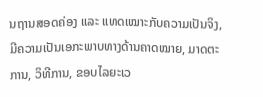ນຖານສອດຄ່ອງ ແລະ ແທດເໝາະກັບຄວາມເປັນຈິງ, ມີຄວາມເປັນເອກະພາບທາງດ້ານຄາດໝາຍ, ມາດຕະການ, ວິທີການ, ຂອບໄລຍະເວ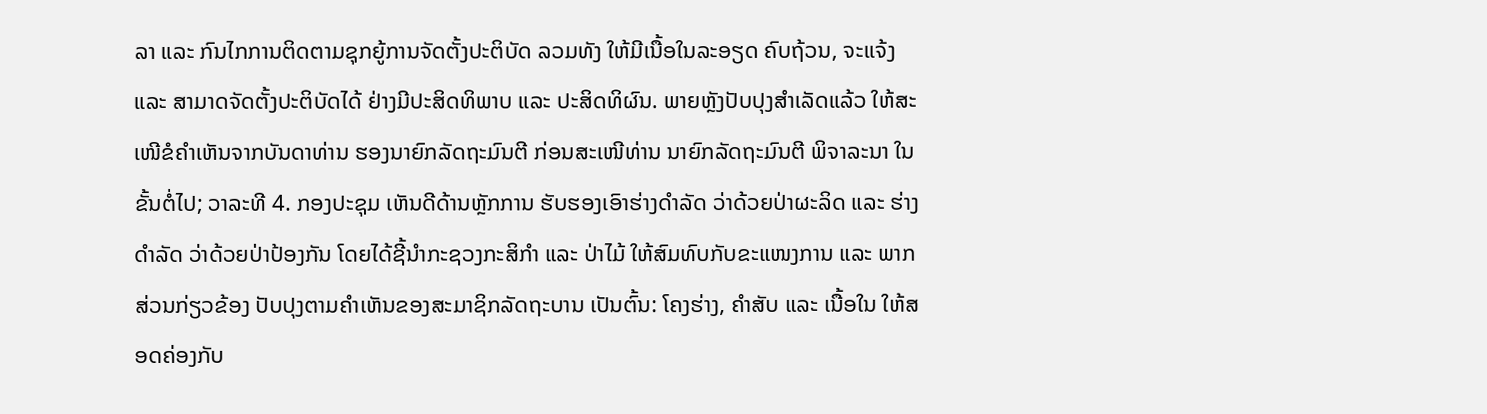ລາ ແລະ ກົນໄກການຕິດຕາມຊຸກຍູ້ການຈັດຕັ້ງປະຕິບັດ ລວມທັງ ໃຫ້ມີເນື້ອໃນລະອຽດ ຄົບຖ້ວນ, ຈະແຈ້ງ ແລະ ສາມາດຈັດຕັ້ງປະຕິບັດໄດ້ ຢ່າງມີປະສິດທິພາບ ແລະ ປະສິດທິຜົນ. ພາຍຫຼັງປັບປຸງສຳເລັດແລ້ວ ໃຫ້ສະເໜີຂໍຄຳເຫັນຈາກບັນດາທ່ານ ຮອງນາຍົກລັດຖະມົນຕີ ກ່ອນສະເໜີທ່ານ ນາຍົກລັດຖະມົນຕີ ພິຈາລະນາ ໃນຂັ້ນຕໍ່ໄປ; ວາລະທີ 4. ກອງປະຊຸມ ເຫັນດີດ້ານຫຼັກການ ຮັບຮອງເອົາຮ່າງດຳລັດ ວ່າດ້ວຍປ່າຜະລິດ ແລະ ຮ່າງດຳລັດ ວ່າດ້ວຍປ່າປ້ອງກັນ ໂດຍໄດ້ຊີ້ນຳກະຊວງກະສິກຳ ແລະ ປ່າໄມ້ ໃຫ້ສົມທົບກັບຂະແໜງການ ແລະ ພາກສ່ວນກ່ຽວຂ້ອງ ປັບປຸງຕາມຄຳເຫັນຂອງສະມາຊິກລັດຖະບານ ເປັນຕົ້ນ: ໂຄງຮ່າງ, ຄຳສັບ ແລະ ເນື້ອໃນ ໃຫ້ສອດຄ່ອງກັບ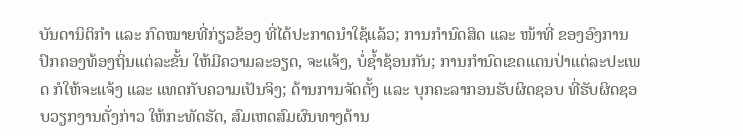ບັນດານິຕິກຳ ແລະ ກົດໝາຍທີ່ກ່ຽວຂ້ອງ ທີ່ໄດ້ປະກາດນຳໃຊ້ແລ້ວ; ການກຳນົດສິດ ແລະ ໜ້າທີ່ ຂອງອົງການປົກຄອງທ້ອງຖິ່ນແຕ່ລະຂັ້ນ ໃຫ້ມີຄວາມລະອຽດ, ຈະແຈ້ງ, ບໍ່ຊໍ້າຊ້ອນກັນ; ການກຳນົດເຂດແດນປ່າແຕ່ລະປະເພດ ກໍໃຫ້ຈະແຈ້ງ ແລະ ແທດກັບຄວາມເປັນຈິງ; ດ້ານການຈັດຕັ້ງ ແລະ ບຸກຄະລາກອນຮັບຜິດຊອບ ທີ່ຮັບຜິດຊອບວຽກງານດັ່ງກ່າວ ໃຫ້ກະທັດຮັດ, ສົມເຫດສົມຜົນທາງດ້ານ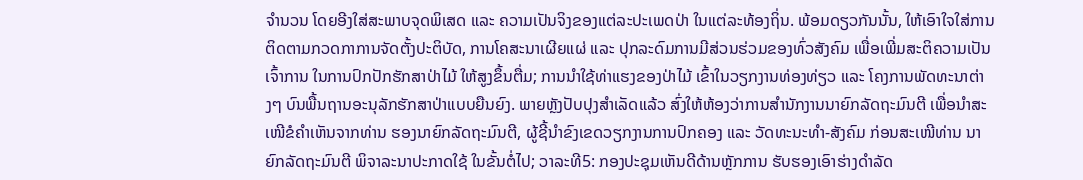ຈຳນວນ ໂດຍອີງໃສ່ສະພາບຈຸດພິເສດ ແລະ ຄວາມເປັນຈິງຂອງແຕ່ລະປະເພດປ່າ ໃນແຕ່ລະທ້ອງຖິ່ນ. ພ້ອມດຽວກັນນັ້ນ, ໃຫ້ເອົາໃຈໃສ່ການຕິດຕາມກວດກາການຈັດຕັ້ງປະຕິບັດ, ການໂຄສະນາເຜີຍແຜ່ ແລະ ປຸກລະດົມການມີສ່ວນຮ່ວມຂອງທົ່ວສັງຄົມ ເພື່ອເພີ່ມສະຕິຄວາມເປັນເຈົ້າການ ໃນການປົກປັກຮັກສາປ່າໄມ້ ໃຫ້ສູງຂຶ້ນຕື່ມ; ການນຳໃຊ້ທ່າແຮງຂອງປ່າໄມ້ ເຂົ້າໃນວຽກງານທ່ອງທ່ຽວ ແລະ ໂຄງການພັດທະນາຕ່າງໆ ບົນພື້ນຖານອະນຸລັກຮັກສາປ່າແບບຍືນຍົງ. ພາຍຫຼັງປັບປຸງສຳເລັດແລ້ວ ສົ່ງໃຫ້ຫ້ອງວ່າການສຳນັກງານນາຍົກລັດຖະມົນຕີ ເພື່ອນຳສະເໜີຂໍຄຳເຫັນຈາກທ່ານ ຮອງນາຍົກລັດຖະມົນຕີ, ຜູ້ຊີ້ນຳຂົງເຂດວຽກງານການປົກຄອງ ແລະ ວັດທະນະທຳ-ສັງຄົມ ກ່ອນສະເໜີທ່ານ ນາຍົກລັດຖະມົນຕີ ພິຈາລະນາປະກາດໃຊ້ ໃນຂັ້ນຕໍ່ໄປ; ວາລະທີ5: ກອງປະຊຸມເຫັນດີດ້ານຫຼັກການ ຮັບຮອງເອົາຮ່າງດໍາລັດ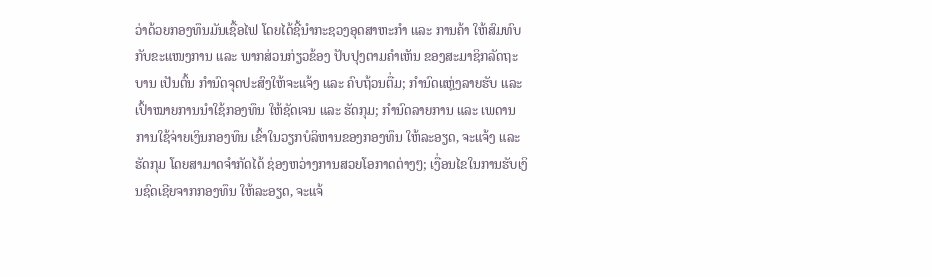ວ່າດ້ວຍກອງທຶນມັນເຊື້ອໄຟ ໂດຍໄດ້ຊີ້ນຳກະຊວງອຸດສາຫະກຳ ແລະ ການຄ້າ ໃຫ້ສົມທົບກັບຂະແໜງການ ແລະ ພາກສ່ວນກ່ຽວຂ້ອງ ປັບປຸງຕາມຄຳເຫັນ ຂອງສະມາຊິກລັດຖະບານ ເປັນຕົ້ນ ກຳນົດຈຸດປະສົງໃຫ້ຈະແຈ້ງ ແລະ ຄົບຖ້ວນຕື່ມ; ກຳນົດແຫຼ່ງລາຍຮັບ ແລະ ເປົ້າໝາຍການນຳໃຊ້ກອງທຶນ ໃຫ້ຊັດເຈນ ແລະ ຮັດກຸມ; ກຳນົດລາຍການ ແລະ ເພດານ ການໃຊ້ຈ່າຍເງິນກອງທຶນ ເຂົ້າໃນວຽກບໍລິຫານຂອງກອງທຶນ ໃຫ້ລະອຽດ, ຈະແຈ້ງ ແລະ ຮັດກຸມ ໂດຍສາມາດຈຳກັດໄດ້ ຊ່ອງຫວ່າງການສວຍໂອກາດຕ່າງໆ; ເງື່ອນໄຂໃນການຮັບເງິນຊົດເຊີຍຈາກກອງທຶນ ໃຫ້ລະອຽດ, ຈະແຈ້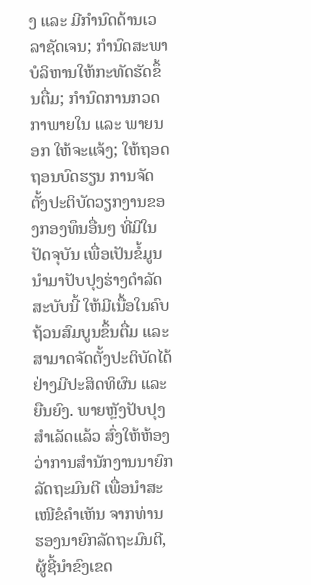ງ ແລະ ມີກຳນົດດ້ານເວລາຊັດເຈນ; ກຳນົດສະພາບໍລິຫານໃຫ້ກະທັດຮັດຂຶ້ນຕື່ມ; ກຳນົດການກວດກາພາຍໃນ ແລະ ພາຍນອກ ໃຫ້ຈະແຈ້ງ; ໃຫ້ຖອດຖອນບົດຮຽນ ການຈັດຕັ້ງປະຕິບັດວຽກງານຂອງກອງທຶນອື່ນໆ ທີ່ມີໃນປັດຈຸບັນ ເພື່ອເປັນຂໍ້ມູນນຳມາປັບປຸງຮ່າງດຳລັດສະບັບນີ້ ໃຫ້ມີເນື້ອໃນຄົບຖ້ວນສົມບູນຂຶ້ນຕື່ມ ແລະ ສາມາດຈັດຕັ້ງປະຕິບັດໄດ້ ຢ່າງມີປະສິດທິຜົນ ແລະ ຍືນຍົງ. ພາຍຫຼັງປັບປຸງສຳເລັດແລ້ວ ສົ່ງໃຫ້ຫ້ອງວ່າການສຳນັກງານນາຍົກລັດຖະມົນຕີ ເພື່ອນໍາສະເໜີຂໍຄຳເຫັນ ຈາກທ່ານ ຮອງນາຍົກລັດຖະມົນຕີ, ຜູ້ຊີ້ນຳຂົງເຂດ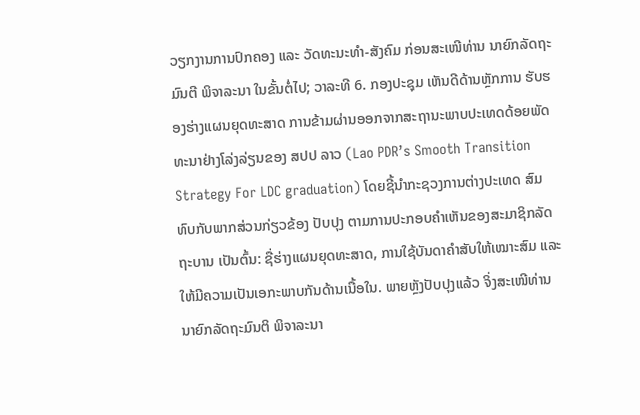ວຽກງານການປົກຄອງ ແລະ ວັດທະນະທຳ-ສັງຄົມ ກ່ອນສະເໜີທ່ານ ນາຍົກລັດຖະມົນຕີ ພິຈາລະນາ ໃນຂັ້ນຕໍ່ໄປ; ວາລະທີ 6. ກອງປະຊຸມ ເຫັນດີດ້ານຫຼັກການ ຮັບຮອງຮ່າງແຜນຍຸດທະສາດ ການຂ້າມຜ່ານອອກຈາກສະຖານະພາບປະເທດດ້ອຍພັດທະນາຢ່າງໂລ່ງລ່ຽນຂອງ ສປປ ລາວ (Lao PDR’s Smooth Transition Strategy For LDC graduation) ໂດຍຊີ້ນໍາກະຊວງການຕ່າງປະເທດ ສົມທົບກັບພາກສ່ວນກ່ຽວຂ້ອງ ປັບປຸງ ຕາມການປະກອບຄໍາເຫັນຂອງສະມາຊິກລັດຖະບານ ເປັນຕົ້ນ: ຊື່ຮ່າງແຜນຍຸດທະສາດ, ການໃຊ້ບັນດາຄໍາສັບໃຫ້ເໝາະສົມ ແລະ ໃຫ້ມີຄວາມເປັນເອກະພາບກັນດ້ານເນື້ອໃນ. ພາຍຫຼັງປັບປຸງແລ້ວ ຈິ່ງສະເໜີທ່ານນາຍົກລັດຖະມົນຕິ ພິຈາລະນາ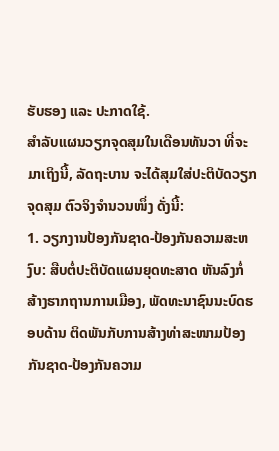ຮັບຮອງ ແລະ ປະກາດໃຊ້.
ສຳລັບແຜນວຽກຈຸດສຸມໃນເດືອນທັນວາ ທີ່ຈະມາເຖິງນີ້, ລັດຖະບານ ຈະໄດ້ສຸມໃສ່ປະຕິບັດວຽກຈຸດສຸມ ຕົວຈິງຈຳນວນໜຶ່ງ ດັ່ງນີ້:
1. ວຽກງານປ້ອງກັນຊາດ-ປ້ອງກັນຄວາມສະຫງົບ: ສືບຕໍ່ປະຕິບັດແຜນຍຸດທະສາດ ຫັນລົງກໍ່ສ້າງຮາກຖານການເມືອງ, ພັດທະນາຊົນນະບົດຮອບດ້ານ ຕິດພັນກັບການສ້າງທ່າສະໜາມປ້ອງກັນຊາດ-ປ້ອງກັນຄວາມ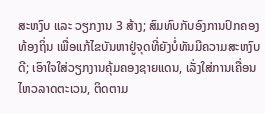ສະຫງົບ ແລະ ວຽກງານ 3 ສ້າງ; ສົມທົບກັບອົງການປົກຄອງທ້ອງຖິ່ນ ເພື່ອແກ້ໄຂບັນຫາຢູ່ຈຸດທີ່ຍັງບໍ່ທັນມີຄວາມສະຫງົບດີ; ເອົາໃຈໃສ່ວຽກງານຄຸ້ມຄອງຊາຍແດນ, ເລັ່ງໃສ່ການເຄື່ອນໄຫວລາດຕະເວນ, ຕິດຕາມ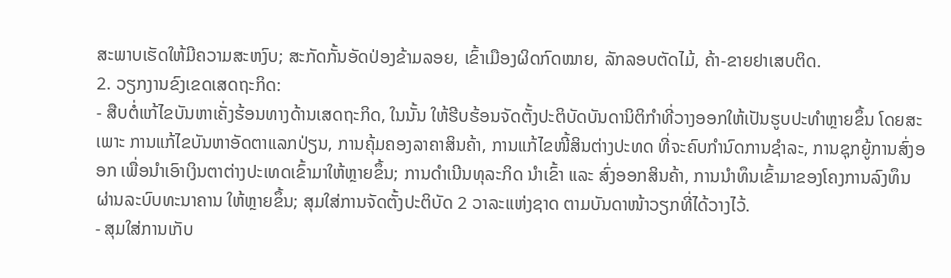ສະພາບເຮັດໃຫ້ມີຄວາມສະຫງົບ; ສະກັດກັ້ນອັດປ່ອງຂ້າມລອຍ, ເຂົ້າເມືອງຜິດກົດໝາຍ, ລັກລອບຕັດໄມ້, ຄ້າ-ຂາຍຢາເສບຕິດ.
2. ວຽກງານຂົງເຂດເສດຖະກິດ:
- ສືບຕໍ່ແກ້ໄຂບັນຫາເຄັ່ງຮ້ອນທາງດ້ານເສດຖະກິດ, ໃນນັ້ນ ໃຫ້ຮີບຮ້ອນຈັດຕັ້ງປະຕິບັດບັນດານິຕິກຳທີ່ວາງອອກໃຫ້ເປັນຮູບປະທຳຫຼາຍຂຶ້ນ ໂດຍສະເພາະ ການແກ້ໄຂບັນຫາອັດຕາແລກປ່ຽນ, ການຄຸ້ມຄອງລາຄາສິນຄ້າ, ການແກ້ໄຂໜີ້ສິນຕ່າງປະທດ ທີ່ຈະຄົບກຳນົດການຊໍາລະ, ການຊຸກຍູ້ການສົ່ງອອກ ເພື່ອນໍາເອົາເງິນຕາຕ່າງປະເທດເຂົ້າມາໃຫ້ຫຼາຍຂຶ້ນ; ການດຳເນີນທຸລະກິດ ນໍາເຂົ້າ ແລະ ສົ່ງອອກສິນຄ້າ, ການນຳທຶນເຂົ້າມາຂອງໂຄງການລົງທຶນ ຜ່ານລະບົບທະນາຄານ ໃຫ້ຫຼາຍຂຶ້ນ; ສຸມໃສ່ການຈັດຕັ້ງປະຕິບັດ 2 ວາລະແຫ່ງຊາດ ຕາມບັນດາໜ້າວຽກທີ່ໄດ້ວາງໄວ້.
- ສຸມໃສ່ການເກັບ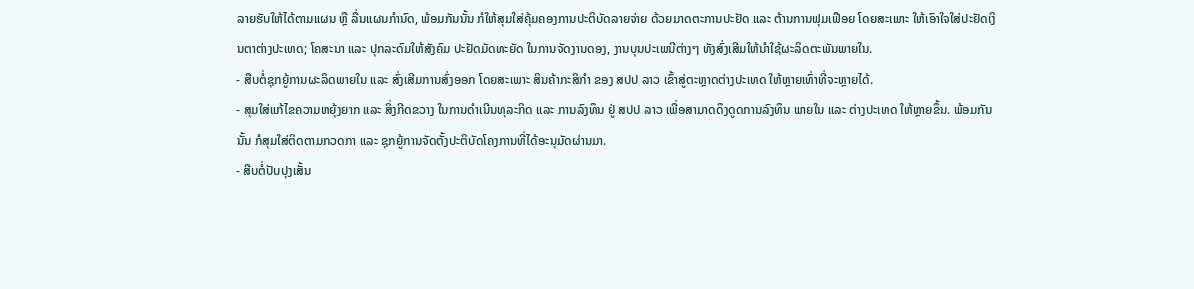ລາຍຮັບໃຫ້ໄດ້ຕາມແຜນ ຫຼື ລື່ນແຜນກຳນົດ, ພ້ອມກັນນັ້ນ ກໍໃຫ້ສຸມໃສ່ຄຸ້ມຄອງການປະຕິບັດລາຍຈ່າຍ ດ້ວຍມາດຕະການປະຢັດ ແລະ ຕ້ານການຟຸມເຟືອຍ ໂດຍສະເພາະ ໃຫ້ເອົາໃຈໃສ່ປະຢັດເງິນຕາຕ່າງປະເທດ; ໂຄສະນາ ແລະ ປຸກລະດົມໃຫ້ສັງຄົມ ປະຢັດມັດທະຍັດ ໃນການຈັດງານດອງ, ງານບຸນປະເພນີຕ່າງໆ ທັງສົ່ງເສີມໃຫ້ນຳໃຊ້ຜະລິດຕະພັນພາຍໃນ.
- ສືບຕໍ່ຊຸກຍູ້ການຜະລິດພາຍໃນ ແລະ ສົ່ງເສີມການສົ່ງອອກ ໂດຍສະເພາະ ສິນຄ້າກະສິກຳ ຂອງ ສປປ ລາວ ເຂົ້າສູ່ຕະຫຼາດຕ່າງປະເທດ ໃຫ້ຫຼາຍເທົ່າທີ່ຈະຫຼາຍໄດ້.
- ສຸມໃສ່ແກ້ໄຂຄວາມຫຍຸ້ງຍາກ ແລະ ສິ່ງກີດຂວາງ ໃນການດຳເນີນທຸລະກິດ ແລະ ການລົງທຶນ ຢູ່ ສປປ ລາວ ເພື່ອສາມາດດຶງດູດການລົງທຶນ ພາຍໃນ ແລະ ຕ່າງປະເທດ ໃຫ້ຫຼາຍຂຶ້ນ. ພ້ອມກັນນັ້ນ ກໍສຸມໃສ່ຕິດຕາມກວດກາ ແລະ ຊຸກຍູ້ການຈັດຕັ້ງປະຕິບັດໂຄງການທີ່ໄດ້ອະນຸມັດຜ່ານມາ.
- ສືບຕໍ່ປັບປຸງເສັ້ນ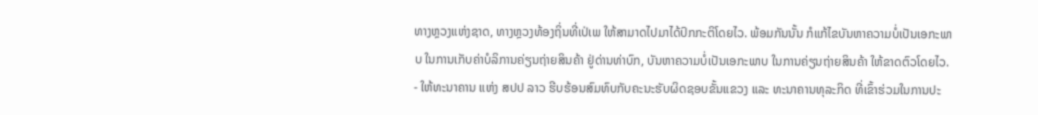ທາງຫຼວງແຫ່ງຊາດ, ທາງຫຼວງທ້ອງຖິ່ນທີ່ເປ່ເພ ໃຫ້ສາມາດໄປມາໄດ້ປົກກະຕິໂດຍໄວ. ພ້ອມກັນນັ້ນ ກໍແກ້ໄຂບັນຫາຄວາມບໍ່ເປັນເອກະພາບ ໃນການເກັບຄ່າບໍລິການຄ່ຽນຖ່າຍສິນຄ້າ ຢູ່ດ່ານທ່າບົກ, ບັນຫາຄວາມບໍ່ເປັນເອກະພາບ ໃນການຄ່ຽນຖ່າຍສິນຄ້າ ໃຫ້ຂາດຕົວໂດຍໄວ.
- ໃຫ້ທະນາຄານ ແຫ່ງ ສປປ ລາວ ຮີບຮ້ອນສົມທົບກັບຄະນະຮັບຜິດຊອບຂັ້ນແຂວງ ແລະ ທະນາຄານທຸລະກິດ ທີ່ເຂົ້າຮ່ວມໃນການປະ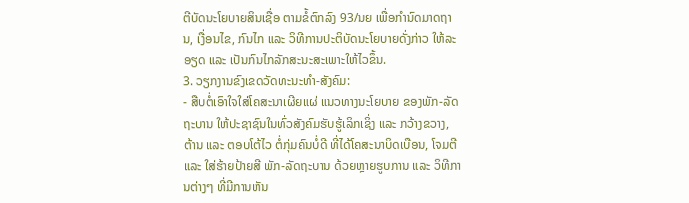ຕີບັດນະໂຍບາຍສິນເຊື່ອ ຕາມຂໍ້ຕົກລົງ 93/ນຍ ເພື່ອກໍານົດມາດຖານ, ເງື່ອນໄຂ, ກົນໄກ ແລະ ວິທີການປະຕິບັດນະໂຍບາຍດັ່ງກ່າວ ໃຫ້ລະອຽດ ແລະ ເປັນກົນໄກລັກສະນະສະເພາະໃຫ້ໄວຂຶ້ນ.
3. ວຽກງານຂົງເຂດວັດທະນະທຳ-ສັງຄົມ:
- ສືບຕໍ່ເອົາໃຈໃສ່ໂຄສະນາເຜີຍແຜ່ ແນວທາງນະໂຍບາຍ ຂອງພັກ-ລັດຖະບານ ໃຫ້ປະຊາຊົນໃນທົ່ວສັງຄົມຮັບຮູ້ເລິກເຊິ່ງ ແລະ ກວ້າງຂວາງ, ຕ້ານ ແລະ ຕອບໂຕ້ໄວ ຕໍ່ກຸ່ມຄົນບໍ່ດີ ທີ່ໄດ້ໂຄສະນາບິດເບືອນ, ໂຈມຕີ ແລະ ໃສ່ຮ້າຍປ້າຍສີ ພັກ-ລັດຖະບານ ດ້ວຍຫຼາຍຮູບການ ແລະ ວິທີການຕ່າງໆ ທີ່ມີການຫັນ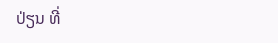ປ່ຽນ ທີ່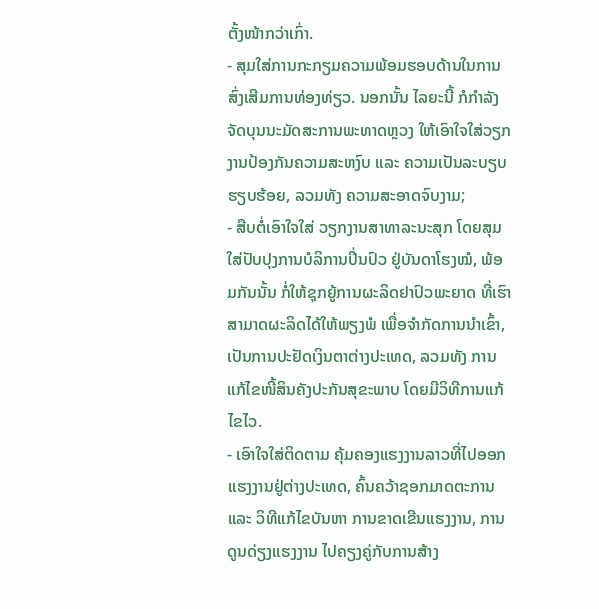ຕັ້ງໜ້າກວ່າເກົ່າ.
- ສຸມໃສ່ການກະກຽມຄວາມພ້ອມຮອບດ້ານໃນການສົ່ງເສີມການທ່ອງທ່ຽວ. ນອກນັ້ນ ໄລຍະນີ້ ກໍກໍາລັງຈັດບຸນນະມັດສະການພະທາດຫຼວງ ໃຫ້ເອົາໃຈໃສ່ວຽກງານປ້ອງກັນຄວາມສະຫງົບ ແລະ ຄວາມເປັນລະບຽບຮຽບຮ້ອຍ, ລວມທັງ ຄວາມສະອາດຈົບງາມ;
- ສືບຕໍ່ເອົາໃຈໃສ່ ວຽກງານສາທາລະນະສຸກ ໂດຍສຸມໃສ່ປັບປຸງການບໍລິການປິ່ນປົວ ຢູ່ບັນດາໂຮງໝໍ, ພ້ອມກັນນັ້ນ ກໍ່ໃຫ້ຊຸກຍູ້ການຜະລິດຢາປົວພະຍາດ ທີ່ເຮົາສາມາດຜະລິດໄດ້ໃຫ້ພຽງພໍ ເພື່ອຈຳກັດການນຳເຂົ້າ, ເປັນການປະຢັດເງິນຕາຕ່າງປະເທດ, ລວມທັງ ການແກ້ໄຂໜີ້ສິນຄັງປະກັນສຸຂະພາບ ໂດຍມີວິທີການແກ້ໄຂໄວ.
- ເອົາໃຈໃສ່ຕິດຕາມ ຄຸ້ມຄອງແຮງງານລາວທີ່ໄປອອກແຮງງານຢູ່ຕ່າງປະເທດ, ຄົ້ນຄວ້າຊອກມາດຕະການ ແລະ ວິທີແກ້ໄຂບັນຫາ ການຂາດເຂີນແຮງງານ, ການດູນດ່ຽງແຮງງານ ໄປຄຽງຄູ່ກັບການສ້າງ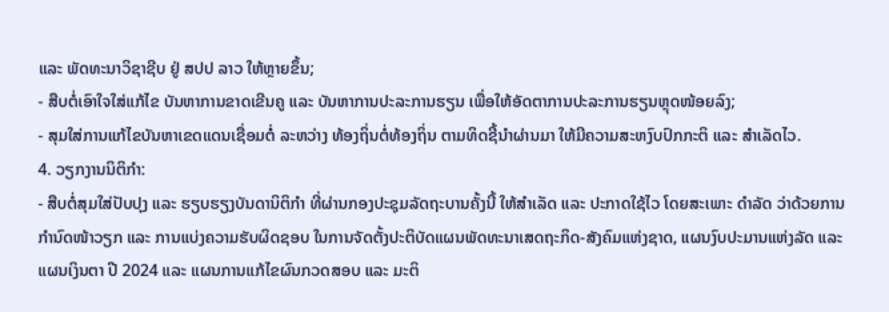ແລະ ພັດທະນາວິຊາຊີບ ຢູ່ ສປປ ລາວ ໃຫ້ຫຼາຍຂຶ້ນ;
- ສືບຕໍ່ເອົາໃຈໃສ່ແກ້ໄຂ ບັນຫາການຂາດເຂີນຄູ ແລະ ບັນຫາການປະລະການຮຽນ ເພື່ອໃຫ້ອັດຕາການປະລະການຮຽນຫຼຸດໜ້ອຍລົງ;
- ສຸມໃສ່ການແກ້ໄຂບັນຫາເຂດແດນເຊື່ອມຕໍ່ ລະຫວ່າງ ທ້ອງຖິ່ນຕໍ່ທ້ອງຖິ່ນ ຕາມທິດຊີ້ນໍາຜ່ານມາ ໃຫ້ມີຄວາມສະຫງົບປົກກະຕິ ແລະ ສຳເລັດໄວ.
4. ວຽກງານນິຕິກຳ:
- ສືບຕໍ່ສຸມໃສ່ປັບປຸງ ແລະ ຮຽບຮຽງບັນດານິຕິກໍາ ທີ່ຜ່ານກອງປະຊຸມລັດຖະບານຄັ້ງນີ້ ໃຫ້ສຳເລັດ ແລະ ປະກາດໃຊ້ໄວ ໂດຍສະເພາະ ດຳລັດ ວ່າດ້ວຍການກຳນົດໜ້າວຽກ ແລະ ການແບ່ງຄວາມຮັບຜິດຊອບ ໃນການຈັດຕັ້ງປະຕິບັດແຜນພັດທະນາເສດຖະກິດ-ສັງຄົມແຫ່ງຊາດ, ແຜນງົບປະມານແຫ່ງລັດ ແລະ ແຜນເງິນຕາ ປີ 2024 ແລະ ແຜນການແກ້ໄຂຜົນກວດສອບ ແລະ ມະຕິ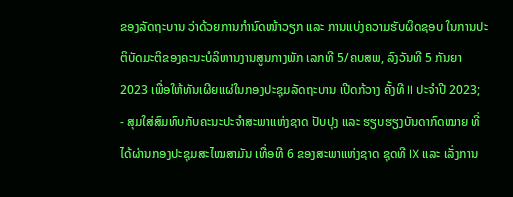ຂອງລັດຖະບານ ວ່າດ້ວຍການກຳນົດໜ້າວຽກ ແລະ ການແບ່ງຄວາມຮັບຜິດຊອບ ໃນການປະຕິບັດມະຕິຂອງຄະນະບໍລິຫານງານສູນກາງພັກ ເລກທີ 5/ຄບສພ, ລົງວັນທີ 5 ກັນຍາ 2023 ເພື່ອໃຫ້ທັນເຜີຍແຜ່ໃນກອງປະຊຸມລັດຖະບານ ເປີດກ້ວາງ ຄັ້ງທີ II ປະຈໍາປີ 2023;
- ສຸມໃສ່ສົມທົບກັບຄະນະປະຈຳສະພາແຫ່ງຊາດ ປັບປຸງ ແລະ ຮຽບຮຽງບັນດາກົດໝາຍ ທີ່ໄດ້ຜ່ານກອງປະຊຸມສະໄໝສາມັນ ເທື່ອທີ 6 ຂອງສະພາແຫ່ງຊາດ ຊຸດທີ IX ແລະ ເລັ່ງການ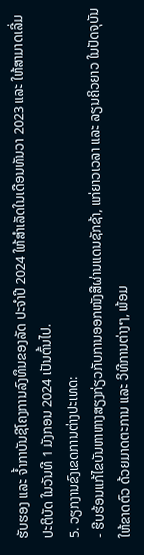ຮັບຮອງ ແລະ ຈໍ້າກາບັນຊີໂຄງການລົງທຶນຂອງລັດ ປະຈຳປີ 2024 ໃຫ້ສໍາເລັດໃນເດືອນທັນວາ 2023 ແລະ ໃຫ້ສາມາດເລີ່ມປະຕິບັດ ໃນວັນທີ 1 ມັງກອນ 2024 ເປັນຕົ້ນໄປ.
5. ວຽກງານຂົງເຂດການຕ່າງປະເທດ:
- ຮີບຮ້ອນແກ້ໄຂບັນຫາຫາງສຽງກ່ຽວກັບການອອກໜັງສືຜ່ານແດນຊັກຊ້າ, ແກ່ຍາວເວລາ ແລະ ລຽນຄິວຍາວ ໃນປັດຈຸບັນ ໃຫ້ຂາດຕົວ ດ້ວຍມາດຕະການ ແລະ ວິທີການຕ່າງໆ, ພ້ອມ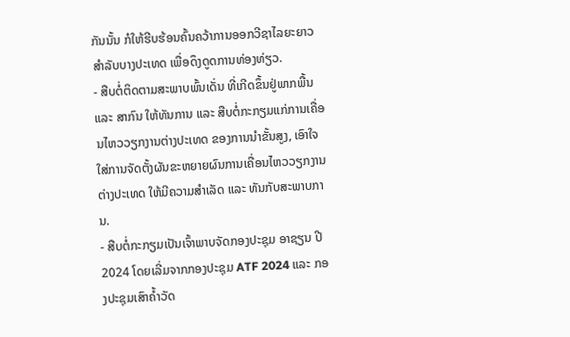ກັນນັ້ນ ກໍໃຫ້ຮີບຮ້ອນຄົ້ນຄວ້າການອອກວີຊາໄລຍະຍາວ ສໍາລັບບາງປະເທດ ເພື່ອດຶງດູດການທ່ອງທ່ຽວ.
- ສືບຕໍ່ຕິດຕາມສະພາບພົ້ນເດັ່ນ ທີ່ເກີດຂຶ້ນຢູ່ພາກພື້ນ ແລະ ສາກົນ ໃຫ້ທັນການ ແລະ ສືບຕໍ່ກະກຽມແກ່ການເຄື່ອນໄຫວວຽກງານຕ່າງປະເທດ ຂອງການນຳຂັ້ນສູງ, ເອົາໃຈໃສ່ການຈັດຕັ້ງຜັນຂະຫຍາຍຜົນການເຄື່ອນໄຫວວຽກງານຕ່າງປະເທດ ໃຫ້ມີຄວາມສຳເລັດ ແລະ ທັນກັບສະພາບການ.
- ສືບຕໍ່ກະກຽມເປັນເຈົ້າພາບຈັດກອງປະຊຸມ ອາຊຽນ ປີ 2024 ໂດຍເລີ່ມຈາກກອງປະຊຸມ ATF 2024 ແລະ ກອງປະຊຸມເສົາຄໍ້າວັດ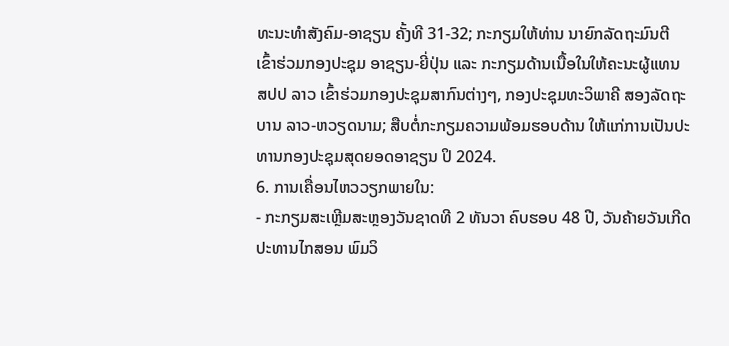ທະນະທຳສັງຄົມ-ອາຊຽນ ຄັ້ງທີ 31-32; ກະກຽມໃຫ້ທ່ານ ນາຍົກລັດຖະມົນຕີ ເຂົ້າຮ່ວມກອງປະຊຸມ ອາຊຽນ-ຍີ່ປຸ່ນ ແລະ ກະກຽມດ້ານເນື້ອໃນໃຫ້ຄະນະຜູ້ແທນ ສປປ ລາວ ເຂົ້າຮ່ວມກອງປະຊຸມສາກົນຕ່າງໆ, ກອງປະຊຸມທະວິພາຄີ ສອງລັດຖະບານ ລາວ-ຫວຽດນາມ; ສືບຕໍ່ກະກຽມຄວາມພ້ອມຮອບດ້ານ ໃຫ້ແກ່ການເປັນປະທານກອງປະຊຸມສຸດຍອດອາຊຽນ ປິ 2024.
6. ການເຄື່ອນໄຫວວຽກພາຍໃນ:
- ກະກຽມສະເຫຼີມສະຫຼອງວັນຊາດທີ 2 ທັນວາ ຄົບຮອບ 48 ປີ, ວັນຄ້າຍວັນເກີດປະທານໄກສອນ ພົມວິ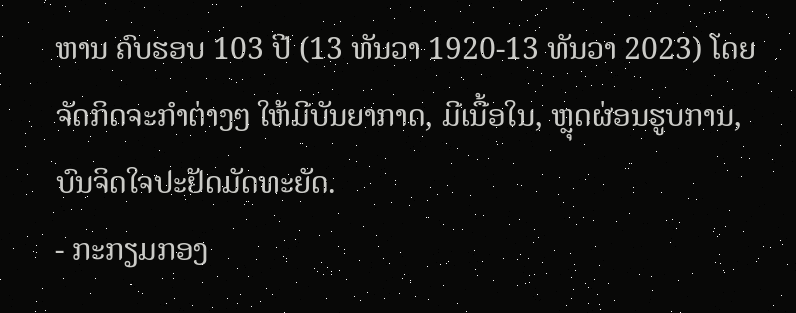ຫານ ຄົບຮອບ 103 ປີ (13 ທັນວາ 1920-13 ທັນວາ 2023) ໂດຍຈັດກິດຈະກຳຕ່າງໆ ໃຫ້ມີບັນຍາກາດ, ມີເນື້ອໃນ, ຫຼຸດຜ່ອນຮູບການ, ບົນຈິດໃຈປະຢັດມັດທະຍັດ.
- ກະກຽມກອງ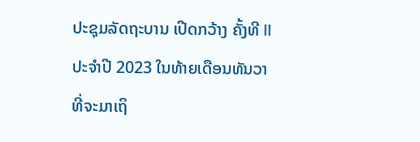ປະຊຸມລັດຖະບານ ເປີດກວ້າງ ຄັ້ງທີ II ປະຈຳປີ 2023 ໃນທ້າຍເດືອນທັນວາ ທີ່ຈະມາເຖິ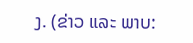ງ. (ຂ່າວ ແລະ ພາບ: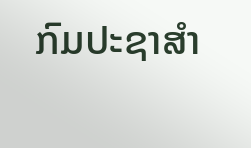ກົມປະຊາສຳ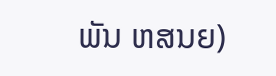ພັນ ຫສນຍ)